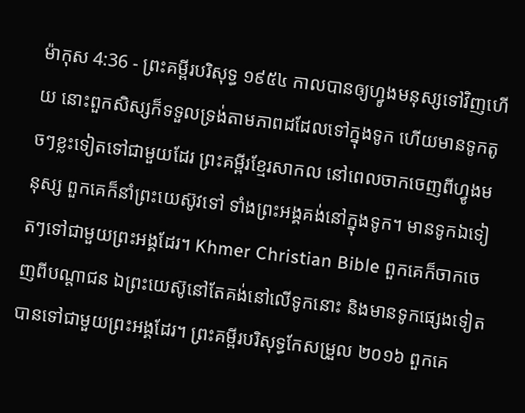ម៉ាកុស 4:36 - ព្រះគម្ពីរបរិសុទ្ធ ១៩៥៤ កាលបានឲ្យហ្វូងមនុស្សទៅវិញហើយ នោះពួកសិស្សក៏ទទួលទ្រង់តាមភាពដដែលទៅក្នុងទូក ហើយមានទូកតូចៗខ្លះទៀតទៅជាមួយដែរ ព្រះគម្ពីរខ្មែរសាកល នៅពេលចាកចេញពីហ្វូងមនុស្ស ពួកគេក៏នាំព្រះយេស៊ូវទៅ ទាំងព្រះអង្គគង់នៅក្នុងទូក។ មានទូកឯទៀតៗទៅជាមួយព្រះអង្គដែរ។ Khmer Christian Bible ពួកគេក៏ចាកចេញពីបណ្ដាជន ឯព្រះយេស៊ូនៅតែគង់នៅលើទូកនោះ និងមានទូកផ្សេងទៀតបានទៅជាមួយព្រះអង្គដែរ។ ព្រះគម្ពីរបរិសុទ្ធកែសម្រួល ២០១៦ ពួកគេ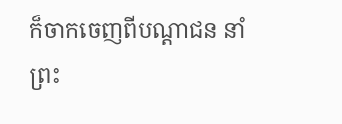ក៏ចាកចេញពីបណ្ដាជន នាំព្រះ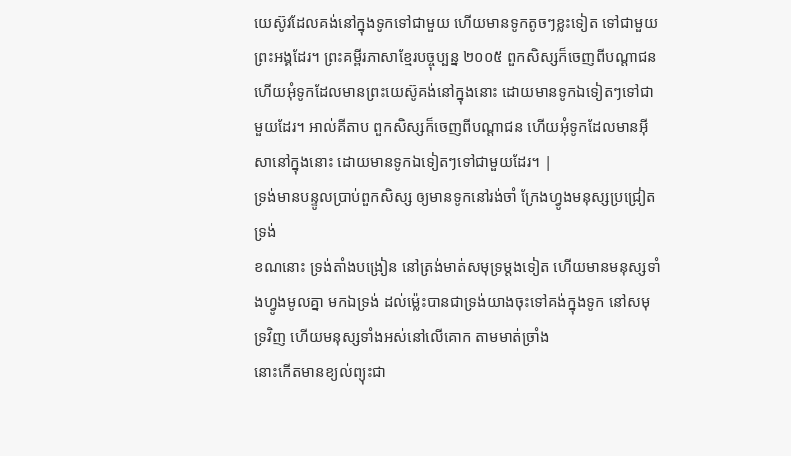យេស៊ូវដែលគង់នៅក្នុងទូកទៅជាមួយ ហើយមានទូកតូចៗខ្លះទៀត ទៅជាមួយព្រះអង្គដែរ។ ព្រះគម្ពីរភាសាខ្មែរបច្ចុប្បន្ន ២០០៥ ពួកសិស្សក៏ចេញពីបណ្ដាជន ហើយអុំទូកដែលមានព្រះយេស៊ូគង់នៅក្នុងនោះ ដោយមានទូកឯទៀតៗទៅជាមួយដែរ។ អាល់គីតាប ពួកសិស្សក៏ចេញពីបណ្ដាជន ហើយអុំទូកដែលមានអ៊ីសានៅក្នុងនោះ ដោយមានទូកឯទៀតៗទៅជាមួយដែរ។ |
ទ្រង់មានបន្ទូលប្រាប់ពួកសិស្ស ឲ្យមានទូកនៅរង់ចាំ ក្រែងហ្វូងមនុស្សប្រជ្រៀតទ្រង់
ខណនោះ ទ្រង់តាំងបង្រៀន នៅត្រង់មាត់សមុទ្រម្តងទៀត ហើយមានមនុស្សទាំងហ្វូងមូលគ្នា មកឯទ្រង់ ដល់ម៉្លេះបានជាទ្រង់យាងចុះទៅគង់ក្នុងទូក នៅសមុទ្រវិញ ហើយមនុស្សទាំងអស់នៅលើគោក តាមមាត់ច្រាំង
នោះកើតមានខ្យល់ព្យុះជា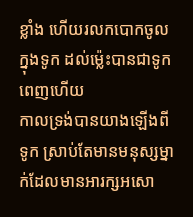ខ្លាំង ហើយរលកបោកចូលក្នុងទូក ដល់ម៉្លេះបានជាទូកពេញហើយ
កាលទ្រង់បានយាងឡើងពីទូក ស្រាប់តែមានមនុស្សម្នាក់ដែលមានអារក្សអសោ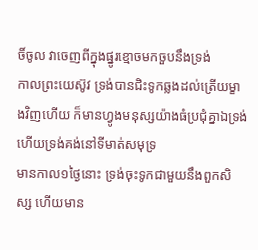ចិ៍ចូល វាចេញពីក្នុងផ្នូរខ្មោចមកចួបនឹងទ្រង់
កាលព្រះយេស៊ូវ ទ្រង់បានជិះទូកឆ្លងដល់ត្រើយម្ខាងវិញហើយ ក៏មានហ្វូងមនុស្សយ៉ាងធំប្រជុំគ្នាឯទ្រង់ ហើយទ្រង់គង់នៅទីមាត់សមុទ្រ
មានកាល១ថ្ងៃនោះ ទ្រង់ចុះទូកជាមួយនឹងពួកសិស្ស ហើយមាន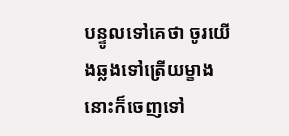បន្ទូលទៅគេថា ចូរយើងឆ្លងទៅត្រើយម្ខាង នោះក៏ចេញទៅ